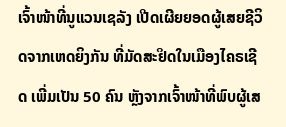ເຈົ້າໜ້າທີ່ນູແວນເຊລັງ ເປີດເຜີຍຍອດຜູ້ເສຍຊີວິດຈາກເຫດຍິງກັນ ທີ່ມັດສະຢິດໃນເມືອງໄຄຣເຊີດ ເພີ່ມເປັນ 50 ຄົນ ຫຼັງຈາກເຈົ້າໜ້າທີ່ພົບຜູ້ເສ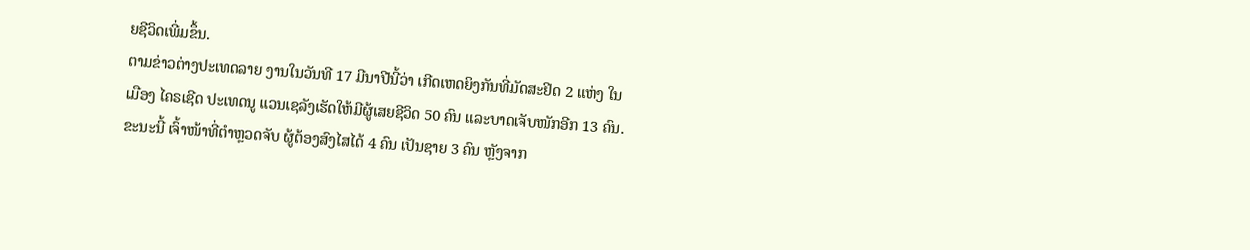ຍຊີວິດເພີ່ມຂຶ້ນ.
ຕາມຂ່າວຕ່າງປະເທດລາຍ ງານໃນວັນທີ 17 ມີນາປີນີ້ວ່າ ເກີດເຫດຍິງກັນທີ່ມັດສະຢິດ 2 ແຫ່ງ ໃນເມືອງ ໄຄຣເຊີດ ປະເທດນູ ແວນເຊລັງເຮັດໃຫ້ມີຜູ້ເສຍຊີວິດ 50 ຄົນ ແລະບາດເຈັບໜັກອີກ 13 ຄົນ. ຂະນະນີ້ ເຈົ້າໜ້າທີ່ຕໍາຫຼວດຈັບ ຜູ້ຕ້ອງສົງໄສໄດ້ 4 ຄົນ ເປັນຊາຍ 3 ຄົນ ຫຼັງຈາກ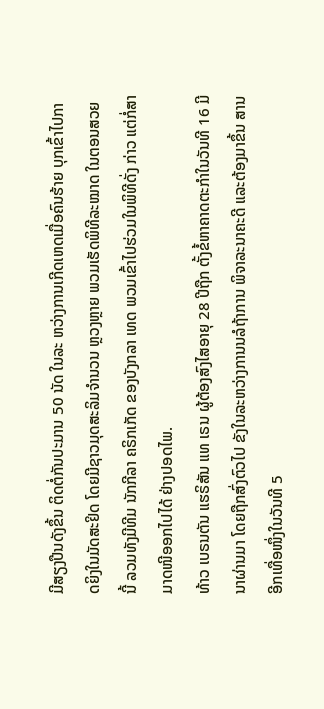ມີສຽງປືນດັງຂຶ້ນ ຕິດຕໍ່ກັນປະມານ 50 ນັດ ໃນລະ ຫວ່າງການເກີດເຫດເມື່ອຄົນຮ້າຍ ບຸກເຂົ້າໄປກາດຍິງໃນມັດສະຢິດ ໂດຍມີຊາວມຸດສະລິມຈຳນວນ ຫຼວງຫຼາຍ ພວມເຮັດພິທີລະໝາດ ໃນຕອນສວຍນີ້ ລວມທັງມີທີມ ນັກກີລາ ຄຣິກເກັດ ຂອງບັງກລາ ເທດ ພວມເຂົ້າໄປຮ່ວມໃນພິທີດັ່ງ ກ່າວ ແຕ່ກໍ່ສາມາດໜີອອກໄປໄດ້ ຢ່າງປອດໄພ.
ທ້າວ ເບຣນຕັນ ແຮຣິສັນ ແທ ເຣນ ຜູ້ຕ້ອງສົງໄສອາຍຸ 28 ປີຖືກ ຕັ້ງຂໍ້ຫາຄາດຕະກຳໃນວັນທີ 16 ມີນາຜ່ານມາ ໂດຍຖືກສົ່ງຕົວໄປ ຂັງໃນລະຫວ່າງການນລໍຖ້າການ ພິຈາລະນາຄະດີ ແລະຕ້ອງມາຂຶ້ນ ສານອີກເທື່ອໜຶ່ງໃນວັນທີ 5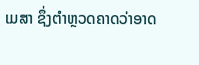ເມສາ ຊຶ່ງຕຳຫຼວດຄາດວ່າອາດ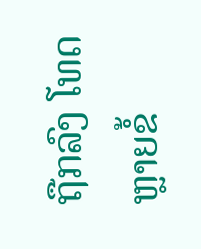ຖືກລົງ ໂທດຫຼາຍຂໍ້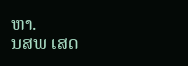ຫາ.
ນສພ ເສດ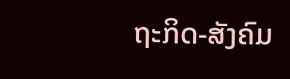ຖະກິດ-ສັງຄົມ